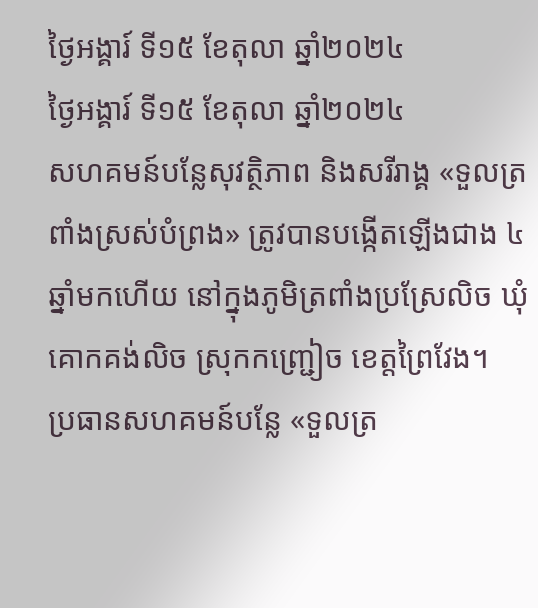ថ្ងៃអង្គារ៍ ទី១៥ ខែតុលា ឆ្នាំ២០២៤
ថ្ងៃអង្គារ៍ ទី១៥ ខែតុលា ឆ្នាំ២០២៤
សហគមន៍បន្លែសុវត្ថិភាព និងសរីរាង្គ «ទួលត្រពាំងស្រស់បំព្រង» ត្រូវបានបង្កើតឡើងជាង ៤ឆ្នាំមកហើយ នៅក្នុងភូមិត្រពាំងប្រស្រែលិច ឃុំគោកគង់លិច ស្រុកកញ្ជ្រៀច ខេត្តព្រៃវែង។
ប្រធានសហគមន៍បន្លែ «ទួលត្រ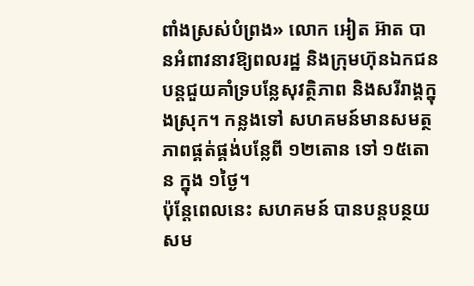ពាំងស្រស់បំព្រង» លោក អៀត អ៊ាត បានអំពាវនាវឱ្យពលរដ្ឋ និងក្រុមហ៊ុនឯកជន បន្តជួយគាំទ្របន្លែសុវត្ថិភាព និងសរីរាង្គក្នុងស្រុក។ កន្លងទៅ សហគមន៍មានសមត្ថភាពផ្គត់ផ្គង់បន្លែពី ១២តោន ទៅ ១៥តោន ក្នុង ១ថ្ងៃ។
ប៉ុន្តែពេលនេះ សហគមន៍ បានបន្តបន្ថយសម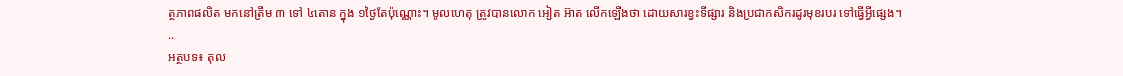ត្ថភាពផលិត មកនៅត្រឹម ៣ ទៅ ៤តោន ក្នុង ១ថ្ងៃតែប៉ុណ្ណោះ។ មូលហេតុ ត្រូវបានលោក អៀត អ៊ាត លើកឡើងថា ដោយសារខ្វះទីផ្សារ និងប្រជាកសិករដូរមុខរបរ ទៅធ្វើអ្វីផ្សេង។
..
អត្ថបទ៖ តុល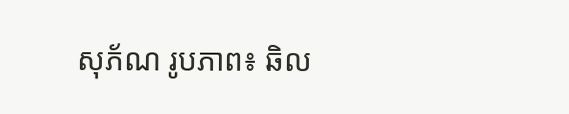សុភ័ណ រូបភាព៖ ឆិល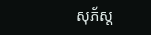សុភ័ស្ត